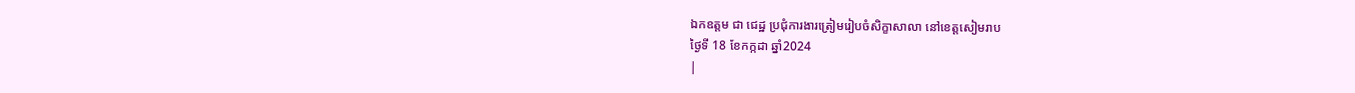ឯកឧត្តម ជា ជេដ្ឋ ប្រជុំការងារត្រៀមរៀបចំសិក្ខាសាលា នៅខេត្តសៀមរាប
ថ្ងៃទី 18 ខែកក្កដា ឆ្នាំ2024
|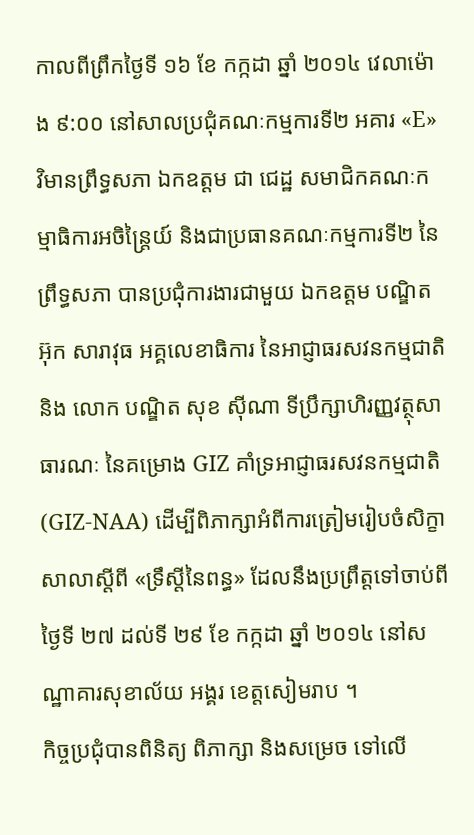កាលពីព្រឹកថ្ងៃទី ១៦ ខែ កក្កដា ឆ្នាំ ២០១៤ វេលាម៉ោង ៩:០០ នៅសាលប្រជុំគណៈកម្មការទី២ អគារ «E» វិមានព្រឹទ្ធសភា ឯកឧត្តម ជា ជេដ្ឋ សមាជិកគណៈកម្មាធិការអចិន្រ្តៃយ៍ និងជាប្រធានគណៈកម្មការទី២ នៃព្រឹទ្ធសភា បានប្រជុំការងារជាមួយ ឯកឧត្តម បណ្ឌិត អ៊ុក សារាវុធ អគ្គលេខាធិការ នៃអាជ្ញាធរសវនកម្មជាតិ និង លោក បណ្ឌិត សុខ ស៊ីណា ទីប្រឹក្សាហិរញ្ញវត្ថុសាធារណៈ នៃគម្រោង GIZ គាំទ្រអាជ្ញាធរសវនកម្មជាតិ (GIZ-NAA) ដើម្បីពិភាក្សាអំពីការត្រៀមរៀបចំសិក្ខាសាលាស្តីពី «ទ្រឹស្តីនៃពន្ធ» ដែលនឹងប្រព្រឹត្តទៅចាប់ពីថ្ងៃទី ២៧ ដល់ទី ២៩ ខែ កក្កដា ឆ្នាំ ២០១៤ នៅសណ្ឋាគារសុខាល័យ អង្គរ ខេត្តសៀមរាប ។
កិច្ចប្រជុំបានពិនិត្យ ពិភាក្សា និងសម្រេច ទៅលើ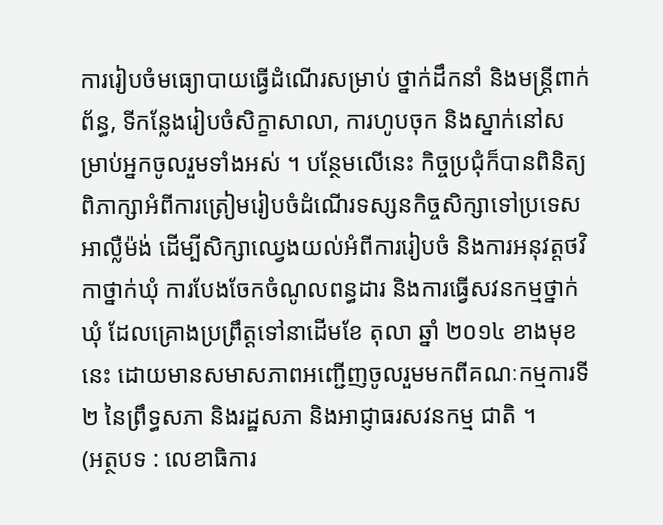ការរៀបចំមធ្យោបាយធ្វើដំណើរសម្រាប់ ថ្នាក់ដឹកនាំ និងមន្រ្តីពាក់ព័ន្ធ, ទីកន្លែងរៀបចំសិក្ខាសាលា, ការហូបចុក និងស្នាក់នៅសម្រាប់អ្នកចូលរួមទាំងអស់ ។ បន្ថែមលើនេះ កិច្ចប្រជុំក៏បានពិនិត្យ ពិភាក្សាអំពីការត្រៀមរៀបចំដំណើរទស្សនកិច្ចសិក្សាទៅប្រទេសអាល្លឺម៉ង់ ដើម្បីសិក្សាឈ្វេងយល់អំពីការរៀបចំ និងការអនុវត្តថវិកាថ្នាក់ឃុំ ការបែងចែកចំណូលពន្ធដារ និងការធ្វើសវនកម្មថ្នាក់ឃុំ ដែលគ្រោងប្រព្រឹត្តទៅនាដើមខែ តុលា ឆ្នាំ ២០១៤ ខាងមុខនេះ ដោយមានសមាសភាពអញ្ជើញចូលរួមមកពីគណៈកម្មការទី២ នៃព្រឹទ្ធសភា និងរដ្ឋសភា និងអាជ្ញាធរសវនកម្ម ជាតិ ។
(អត្ថបទ : លេខាធិការ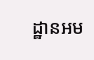ដ្ឋានអម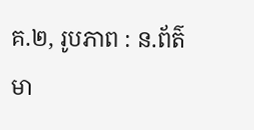គ.២, រូបភាព : ន.ព័ត៌មា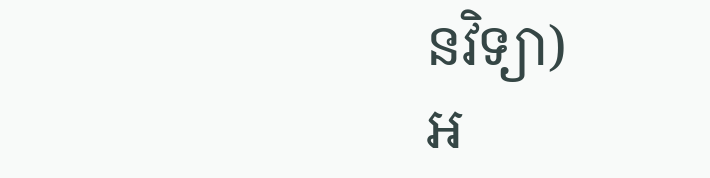នវិទ្យា)
អ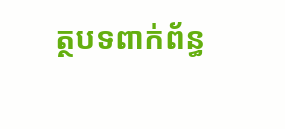ត្ថបទពាក់ព័ន្ធ